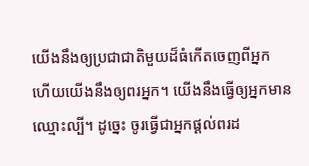យើងនឹងឲ្យប្រជាជាតិមួយដ៏ធំកើតចេញពីអ្នក ហើយយើងនឹងឲ្យពរអ្នក។ យើងនឹងធ្វើឲ្យអ្នកមានឈ្មោះល្បី។ ដូច្នេះ ចូរធ្វើជាអ្នកផ្ដល់ពរដ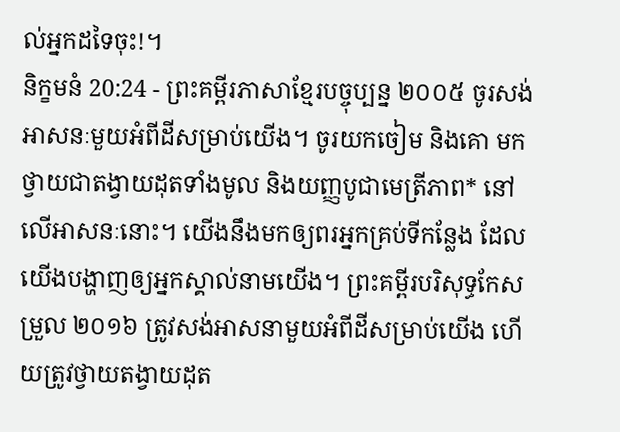ល់អ្នកដទៃចុះ!។
និក្ខមនំ 20:24 - ព្រះគម្ពីរភាសាខ្មែរបច្ចុប្បន្ន ២០០៥ ចូរសង់អាសនៈមួយអំពីដីសម្រាប់យើង។ ចូរយកចៀម និងគោ មកថ្វាយជាតង្វាយដុតទាំងមូល និងយញ្ញបូជាមេត្រីភាព* នៅលើអាសនៈនោះ។ យើងនឹងមកឲ្យពរអ្នកគ្រប់ទីកន្លែង ដែលយើងបង្ហាញឲ្យអ្នកស្គាល់នាមយើង។ ព្រះគម្ពីរបរិសុទ្ធកែសម្រួល ២០១៦ ត្រូវសង់អាសនាមួយអំពីដីសម្រាប់យើង ហើយត្រូវថ្វាយតង្វាយដុត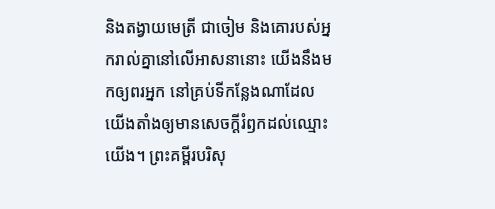និងតង្វាយមេត្រី ជាចៀម និងគោរបស់អ្នករាល់គ្នានៅលើអាសនានោះ យើងនឹងមកឲ្យពរអ្នក នៅគ្រប់ទីកន្លែងណាដែលយើងតាំងឲ្យមានសេចក្ដីរំឭកដល់ឈ្មោះយើង។ ព្រះគម្ពីរបរិសុ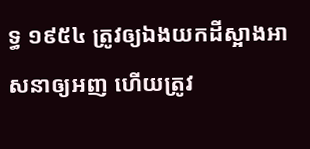ទ្ធ ១៩៥៤ ត្រូវឲ្យឯងយកដីស្អាងអាសនាឲ្យអញ ហើយត្រូវ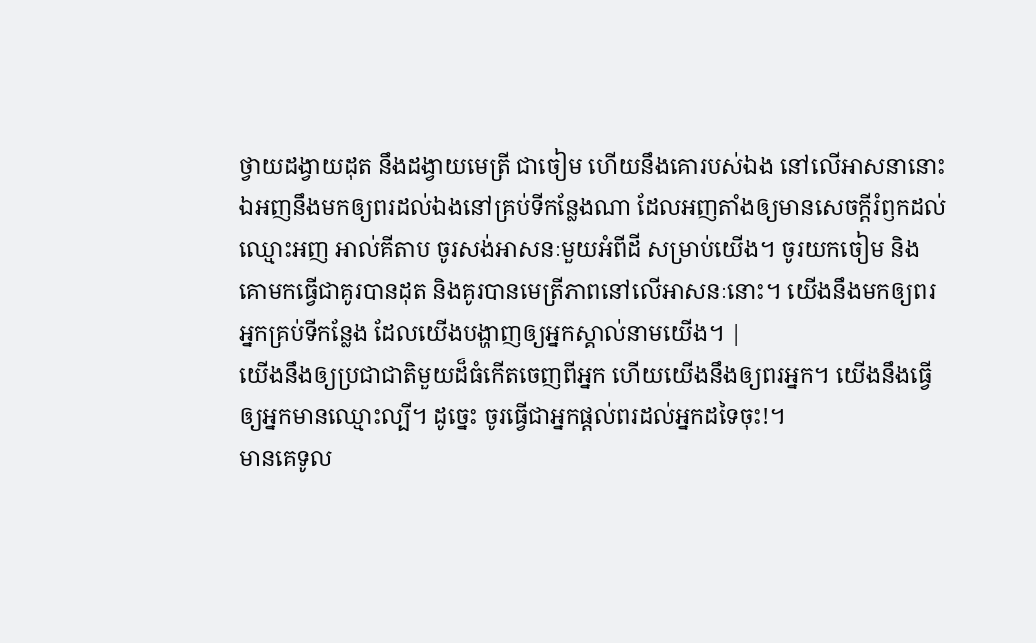ថ្វាយដង្វាយដុត នឹងដង្វាយមេត្រី ជាចៀម ហើយនឹងគោរបស់ឯង នៅលើអាសនានោះ ឯអញនឹងមកឲ្យពរដល់ឯងនៅគ្រប់ទីកន្លែងណា ដែលអញតាំងឲ្យមានសេចក្ដីរំឭកដល់ឈ្មោះអញ អាល់គីតាប ចូរសង់អាសនៈមួយអំពីដី សម្រាប់យើង។ ចូរយកចៀម និងគោមកធ្វើជាគូរបានដុត និងគូរបានមេត្រីភាពនៅលើអាសនៈនោះ។ យើងនឹងមកឲ្យពរអ្នកគ្រប់ទីកន្លែង ដែលយើងបង្ហាញឲ្យអ្នកស្គាល់នាមយើង។ |
យើងនឹងឲ្យប្រជាជាតិមួយដ៏ធំកើតចេញពីអ្នក ហើយយើងនឹងឲ្យពរអ្នក។ យើងនឹងធ្វើឲ្យអ្នកមានឈ្មោះល្បី។ ដូច្នេះ ចូរធ្វើជាអ្នកផ្ដល់ពរដល់អ្នកដទៃចុះ!។
មានគេទូល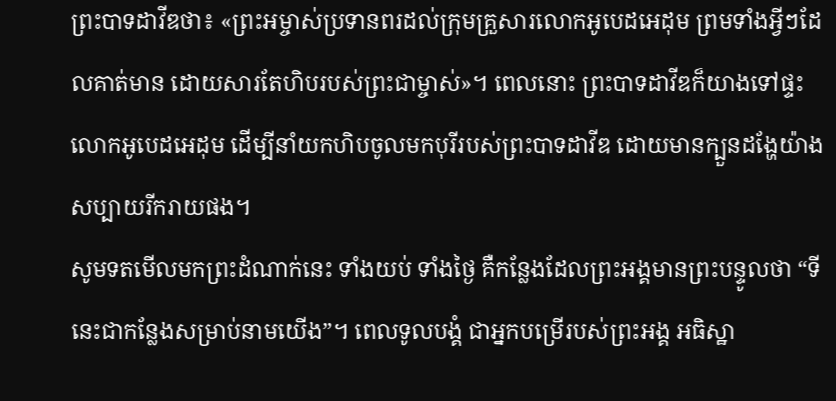ព្រះបាទដាវីឌថា៖ «ព្រះអម្ចាស់ប្រទានពរដល់ក្រុមគ្រួសារលោកអូបេដអេដុម ព្រមទាំងអ្វីៗដែលគាត់មាន ដោយសារតែហិបរបស់ព្រះជាម្ចាស់»។ ពេលនោះ ព្រះបាទដាវីឌក៏យាងទៅផ្ទះលោកអូបេដអេដុម ដើម្បីនាំយកហិបចូលមកបុរីរបស់ព្រះបាទដាវីឌ ដោយមានក្បួនដង្ហែយ៉ាងសប្បាយរីករាយផង។
សូមទតមើលមកព្រះដំណាក់នេះ ទាំងយប់ ទាំងថ្ងៃ គឺកន្លែងដែលព្រះអង្គមានព្រះបន្ទូលថា “ទីនេះជាកន្លែងសម្រាប់នាមយើង”។ ពេលទូលបង្គំ ជាអ្នកបម្រើរបស់ព្រះអង្គ អធិស្ឋា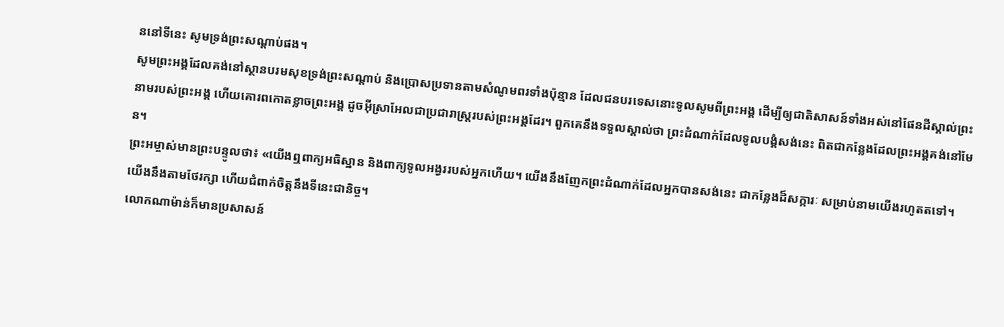ននៅទីនេះ សូមទ្រង់ព្រះសណ្ដាប់ផង។
សូមព្រះអង្គដែលគង់នៅស្ថានបរមសុខទ្រង់ព្រះសណ្ដាប់ និងប្រោសប្រទានតាមសំណូមពរទាំងប៉ុន្មាន ដែលជនបរទេសនោះទូលសូមពីព្រះអង្គ ដើម្បីឲ្យជាតិសាសន៍ទាំងអស់នៅផែនដីស្គាល់ព្រះនាមរបស់ព្រះអង្គ ហើយគោរពកោតខ្លាចព្រះអង្គ ដូចអ៊ីស្រាអែលជាប្រជារាស្ត្ររបស់ព្រះអង្គដែរ។ ពួកគេនឹងទទួលស្គាល់ថា ព្រះដំណាក់ដែលទូលបង្គំសង់នេះ ពិតជាកន្លែងដែលព្រះអង្គគង់នៅមែន។
ព្រះអម្ចាស់មានព្រះបន្ទូលថា៖ «យើងឮពាក្យអធិស្ឋាន និងពាក្យទូលអង្វររបស់អ្នកហើយ។ យើងនឹងញែកព្រះដំណាក់ដែលអ្នកបានសង់នេះ ជាកន្លែងដ៏សក្ការៈ សម្រាប់នាមយើងរហូតតទៅ។ យើងនឹងតាមថែរក្សា ហើយជំពាក់ចិត្តនឹងទីនេះជានិច្ច។
លោកណាម៉ាន់ក៏មានប្រសាសន៍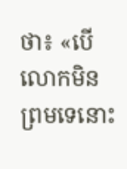ថា៖ «បើលោកមិនព្រមទេនោះ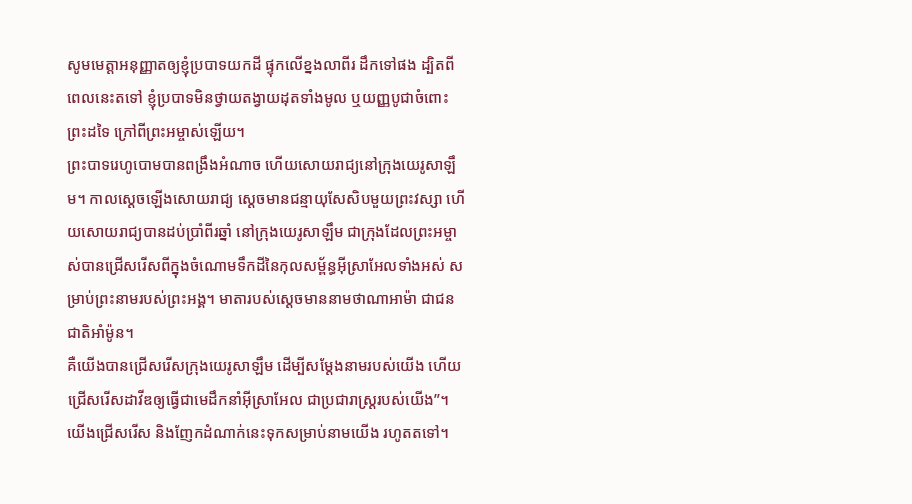សូមមេត្តាអនុញ្ញាតឲ្យខ្ញុំប្របាទយកដី ផ្ទុកលើខ្នងលាពីរ ដឹកទៅផង ដ្បិតពីពេលនេះតទៅ ខ្ញុំប្របាទមិនថ្វាយតង្វាយដុតទាំងមូល ឬយញ្ញបូជាចំពោះព្រះដទៃ ក្រៅពីព្រះអម្ចាស់ឡើយ។
ព្រះបាទរេហូបោមបានពង្រឹងអំណាច ហើយសោយរាជ្យនៅក្រុងយេរូសាឡឹម។ កាលស្ដេចឡើងសោយរាជ្យ ស្ដេចមានជន្មាយុសែសិបមួយព្រះវស្សា ហើយសោយរាជ្យបានដប់ប្រាំពីរឆ្នាំ នៅក្រុងយេរូសាឡឹម ជាក្រុងដែលព្រះអម្ចាស់បានជ្រើសរើសពីក្នុងចំណោមទឹកដីនៃកុលសម្ព័ន្ធអ៊ីស្រាអែលទាំងអស់ សម្រាប់ព្រះនាមរបស់ព្រះអង្គ។ មាតារបស់ស្ដេចមាននាមថាណាអាម៉ា ជាជនជាតិអាំម៉ូន។
គឺយើងបានជ្រើសរើសក្រុងយេរូសាឡឹម ដើម្បីសម្តែងនាមរបស់យើង ហើយជ្រើសរើសដាវីឌឲ្យធ្វើជាមេដឹកនាំអ៊ីស្រាអែល ជាប្រជារាស្ត្ររបស់យើង”។
យើងជ្រើសរើស និងញែកដំណាក់នេះទុកសម្រាប់នាមយើង រហូតតទៅ។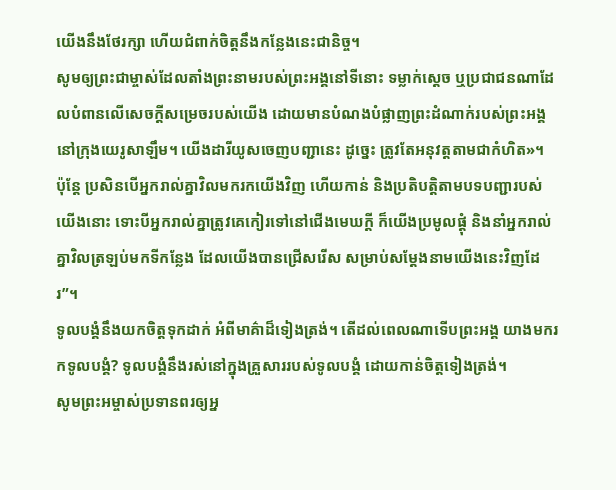យើងនឹងថែរក្សា ហើយជំពាក់ចិត្តនឹងកន្លែងនេះជានិច្ច។
សូមឲ្យព្រះជាម្ចាស់ដែលតាំងព្រះនាមរបស់ព្រះអង្គនៅទីនោះ ទម្លាក់ស្ដេច ឬប្រជាជនណាដែលបំពានលើសេចក្ដីសម្រេចរបស់យើង ដោយមានបំណងបំផ្លាញព្រះដំណាក់របស់ព្រះអង្គ នៅក្រុងយេរូសាឡឹម។ យើងដារីយូសចេញបញ្ជានេះ ដូច្នេះ ត្រូវតែអនុវត្តតាមជាកំហិត»។
ប៉ុន្តែ ប្រសិនបើអ្នករាល់គ្នាវិលមករកយើងវិញ ហើយកាន់ និងប្រតិបត្តិតាមបទបញ្ជារបស់យើងនោះ ទោះបីអ្នករាល់គ្នាត្រូវគេកៀរទៅនៅជើងមេឃក្ដី ក៏យើងប្រមូលផ្ដុំ និងនាំអ្នករាល់គ្នាវិលត្រឡប់មកទីកន្លែង ដែលយើងបានជ្រើសរើស សម្រាប់សម្តែងនាមយើងនេះវិញដែរ”។
ទូលបង្គំនឹងយកចិត្តទុកដាក់ អំពីមាគ៌ាដ៏ទៀងត្រង់។ តើដល់ពេលណាទើបព្រះអង្គ យាងមករកទូលបង្គំ? ទូលបង្គំនឹងរស់នៅក្នុងគ្រួសាររបស់ទូលបង្គំ ដោយកាន់ចិត្តទៀងត្រង់។
សូមព្រះអម្ចាស់ប្រទានពរឲ្យអ្ន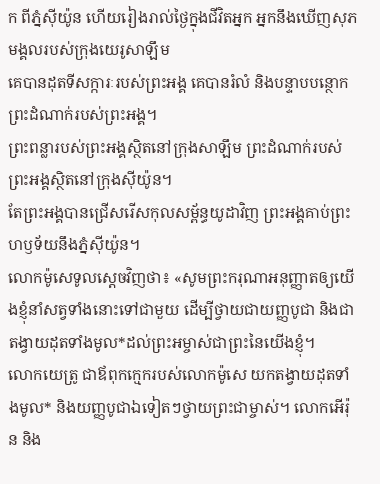ក ពីភ្នំស៊ីយ៉ូន ហើយរៀងរាល់ថ្ងៃក្នុងជីវិតអ្នក អ្នកនឹងឃើញសុភមង្គលរបស់ក្រុងយេរូសាឡឹម
គេបានដុតទីសក្ការៈរបស់ព្រះអង្គ គេបានរំលំ និងបន្ទាបបន្ថោកព្រះដំណាក់របស់ព្រះអង្គ។
ព្រះពន្លារបស់ព្រះអង្គស្ថិតនៅក្រុងសាឡឹម ព្រះដំណាក់របស់ព្រះអង្គស្ថិតនៅក្រុងស៊ីយ៉ូន។
តែព្រះអង្គបានជ្រើសរើសកុលសម្ព័ន្ធយូដាវិញ ព្រះអង្គគាប់ព្រះហឫទ័យនឹងភ្នំស៊ីយ៉ូន។
លោកម៉ូសេទូលស្ដេចវិញថា៖ «សូមព្រះករុណាអនុញ្ញាតឲ្យយើងខ្ញុំនាំសត្វទាំងនោះទៅជាមួយ ដើម្បីថ្វាយជាយញ្ញបូជា និងជាតង្វាយដុតទាំងមូល*ដល់ព្រះអម្ចាស់ជាព្រះនៃយើងខ្ញុំ។
លោកយេត្រូ ជាឪពុកក្មេករបស់លោកម៉ូសេ យកតង្វាយដុតទាំងមូល* និងយញ្ញបូជាឯទៀតៗថ្វាយព្រះជាម្ចាស់។ លោកអើរ៉ុន និង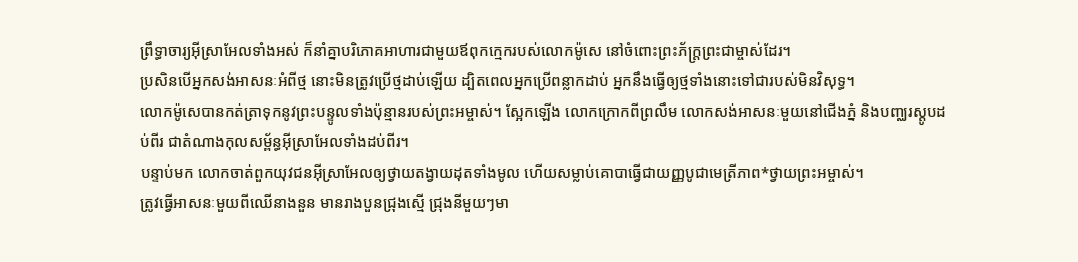ព្រឹទ្ធាចារ្យអ៊ីស្រាអែលទាំងអស់ ក៏នាំគ្នាបរិភោគអាហារជាមួយឪពុកក្មេករបស់លោកម៉ូសេ នៅចំពោះព្រះភ័ក្ត្រព្រះជាម្ចាស់ដែរ។
ប្រសិនបើអ្នកសង់អាសនៈអំពីថ្ម នោះមិនត្រូវប្រើថ្មដាប់ឡើយ ដ្បិតពេលអ្នកប្រើពន្លាកដាប់ អ្នកនឹងធ្វើឲ្យថ្មទាំងនោះទៅជារបស់មិនវិសុទ្ធ។
លោកម៉ូសេបានកត់ត្រាទុកនូវព្រះបន្ទូលទាំងប៉ុន្មានរបស់ព្រះអម្ចាស់។ ស្អែកឡើង លោកក្រោកពីព្រលឹម លោកសង់អាសនៈមួយនៅជើងភ្នំ និងបញ្ឈរស្តូបដប់ពីរ ជាតំណាងកុលសម្ព័ន្ធអ៊ីស្រាអែលទាំងដប់ពីរ។
បន្ទាប់មក លោកចាត់ពួកយុវជនអ៊ីស្រាអែលឲ្យថ្វាយតង្វាយដុតទាំងមូល ហើយសម្លាប់គោបាធ្វើជាយញ្ញបូជាមេត្រីភាព*ថ្វាយព្រះអម្ចាស់។
ត្រូវធ្វើអាសនៈមួយពីឈើនាងនួន មានរាងបួនជ្រុងស្មើ ជ្រុងនីមួយៗមា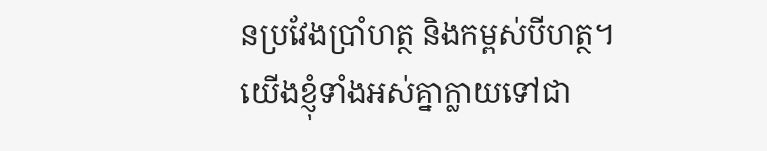នប្រវែងប្រាំហត្ថ និងកម្ពស់បីហត្ថ។
យើងខ្ញុំទាំងអស់គ្នាក្លាយទៅជា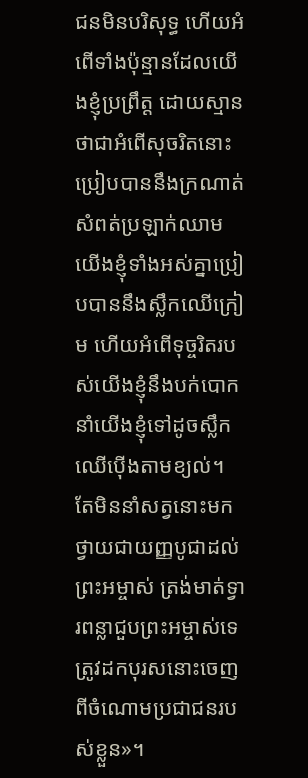ជនមិនបរិសុទ្ធ ហើយអំពើទាំងប៉ុន្មានដែលយើងខ្ញុំប្រព្រឹត្ត ដោយស្មានថាជាអំពើសុចរិតនោះ ប្រៀបបាននឹងក្រណាត់សំពត់ប្រឡាក់ឈាម យើងខ្ញុំទាំងអស់គ្នាប្រៀបបាននឹងស្លឹកឈើក្រៀម ហើយអំពើទុច្ចរិតរបស់យើងខ្ញុំនឹងបក់បោក នាំយើងខ្ញុំទៅដូចស្លឹកឈើប៉ើងតាមខ្យល់។
តែមិននាំសត្វនោះមកថ្វាយជាយញ្ញបូជាដល់ព្រះអម្ចាស់ ត្រង់មាត់ទ្វារពន្លាជួបព្រះអម្ចាស់ទេ ត្រូវដកបុរសនោះចេញពីចំណោមប្រជាជនរបស់ខ្លួន»។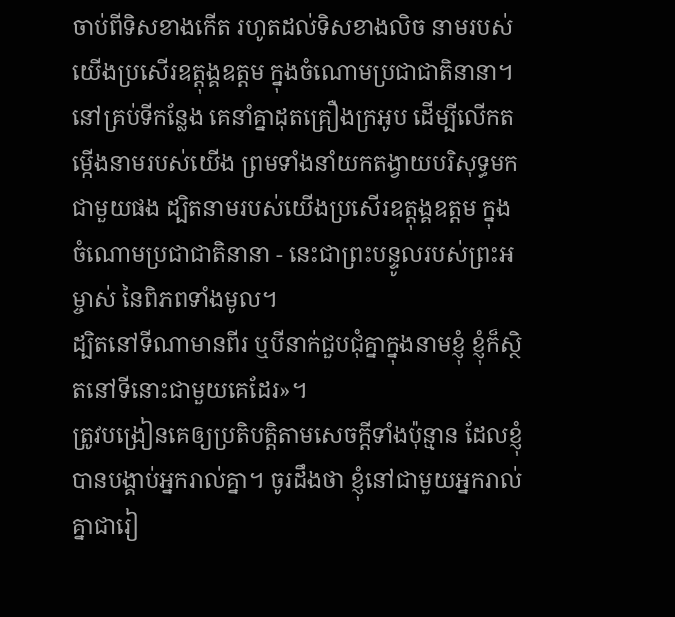ចាប់ពីទិសខាងកើត រហូតដល់ទិសខាងលិច នាមរបស់យើងប្រសើរឧត្ដុង្គឧត្ដម ក្នុងចំណោមប្រជាជាតិនានា។ នៅគ្រប់ទីកន្លែង គេនាំគ្នាដុតគ្រឿងក្រអូប ដើម្បីលើកតម្កើងនាមរបស់យើង ព្រមទាំងនាំយកតង្វាយបរិសុទ្ធមកជាមួយផង ដ្បិតនាមរបស់យើងប្រសើរឧត្ដុង្គឧត្ដម ក្នុងចំណោមប្រជាជាតិនានា - នេះជាព្រះបន្ទូលរបស់ព្រះអម្ចាស់ នៃពិភពទាំងមូល។
ដ្បិតនៅទីណាមានពីរ ឬបីនាក់ជួបជុំគ្នាក្នុងនាមខ្ញុំ ខ្ញុំក៏ស្ថិតនៅទីនោះជាមួយគេដែរ»។
ត្រូវបង្រៀនគេឲ្យប្រតិបត្តិតាមសេចក្ដីទាំងប៉ុន្មាន ដែលខ្ញុំបានបង្គាប់អ្នករាល់គ្នា។ ចូរដឹងថា ខ្ញុំនៅជាមួយអ្នករាល់គ្នាជារៀ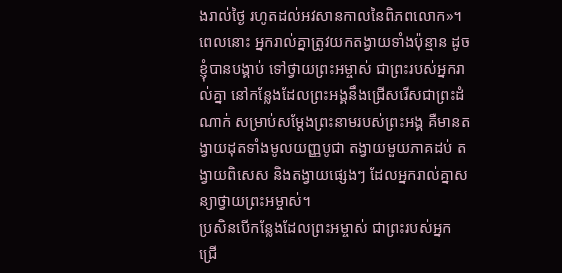ងរាល់ថ្ងៃ រហូតដល់អវសានកាលនៃពិភពលោក»។
ពេលនោះ អ្នករាល់គ្នាត្រូវយកតង្វាយទាំងប៉ុន្មាន ដូចខ្ញុំបានបង្គាប់ ទៅថ្វាយព្រះអម្ចាស់ ជាព្រះរបស់អ្នករាល់គ្នា នៅកន្លែងដែលព្រះអង្គនឹងជ្រើសរើសជាព្រះដំណាក់ សម្រាប់សម្តែងព្រះនាមរបស់ព្រះអង្គ គឺមានតង្វាយដុតទាំងមូលយញ្ញបូជា តង្វាយមួយភាគដប់ តង្វាយពិសេស និងតង្វាយផ្សេងៗ ដែលអ្នករាល់គ្នាសន្យាថ្វាយព្រះអម្ចាស់។
ប្រសិនបើកន្លែងដែលព្រះអម្ចាស់ ជាព្រះរបស់អ្នក ជ្រើ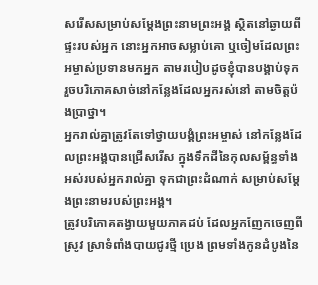សរើសសម្រាប់សម្តែងព្រះនាមព្រះអង្គ ស្ថិតនៅឆ្ងាយពីផ្ទះរបស់អ្នក នោះអ្នកអាចសម្លាប់គោ ឬចៀមដែលព្រះអម្ចាស់ប្រទានមកអ្នក តាមរបៀបដូចខ្ញុំបានបង្គាប់ទុក រួចបរិភោគសាច់នៅកន្លែងដែលអ្នករស់នៅ តាមចិត្តប៉ងប្រាថ្នា។
អ្នករាល់គ្នាត្រូវតែទៅថ្វាយបង្គំព្រះអម្ចាស់ នៅកន្លែងដែលព្រះអង្គបានជ្រើសរើស ក្នុងទឹកដីនៃកុលសម្ព័ន្ធទាំងអស់របស់អ្នករាល់គ្នា ទុកជាព្រះដំណាក់ សម្រាប់សម្តែងព្រះនាមរបស់ព្រះអង្គ។
ត្រូវបរិភោគតង្វាយមួយភាគដប់ ដែលអ្នកញែកចេញពីស្រូវ ស្រាទំពាំងបាយជូរថ្មី ប្រេង ព្រមទាំងកូនដំបូងនៃ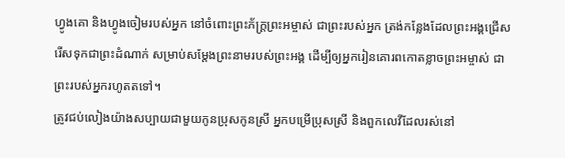ហ្វូងគោ និងហ្វូងចៀមរបស់អ្នក នៅចំពោះព្រះភ័ក្ត្រព្រះអម្ចាស់ ជាព្រះរបស់អ្នក ត្រង់កន្លែងដែលព្រះអង្គជ្រើសរើសទុកជាព្រះដំណាក់ សម្រាប់សម្តែងព្រះនាមរបស់ព្រះអង្គ ដើម្បីឲ្យអ្នករៀនគោរពកោតខ្លាចព្រះអម្ចាស់ ជាព្រះរបស់អ្នករហូតតទៅ។
ត្រូវជប់លៀងយ៉ាងសប្បាយជាមួយកូនប្រុសកូនស្រី អ្នកបម្រើប្រុសស្រី និងពួកលេវីដែលរស់នៅ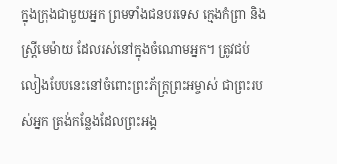ក្នុងក្រុងជាមួយអ្នក ព្រមទាំងជនបរទេស ក្មេងកំព្រា និងស្ត្រីមេម៉ាយ ដែលរស់នៅក្នុងចំណោមអ្នក។ ត្រូវជប់លៀងបែបនេះនៅចំពោះព្រះភ័ក្ត្រព្រះអម្ចាស់ ជាព្រះរបស់អ្នក ត្រង់កន្លែងដែលព្រះអង្គ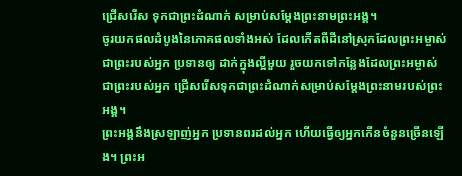ជ្រើសរើស ទុកជាព្រះដំណាក់ សម្រាប់សម្តែងព្រះនាមព្រះអង្គ។
ចូរយកផលដំបូងនៃភោគផលទាំងអស់ ដែលកើតពីដីនៅស្រុកដែលព្រះអម្ចាស់ ជាព្រះរបស់អ្នក ប្រទានឲ្យ ដាក់ក្នុងល្អីមួយ រួចយកទៅកន្លែងដែលព្រះអម្ចាស់ ជាព្រះរបស់អ្នក ជ្រើសរើសទុកជាព្រះដំណាក់សម្រាប់សម្តែងព្រះនាមរបស់ព្រះអង្គ។
ព្រះអង្គនឹងស្រឡាញ់អ្នក ប្រទានពរដល់អ្នក ហើយធ្វើឲ្យអ្នកកើនចំនួនច្រើនឡើង។ ព្រះអ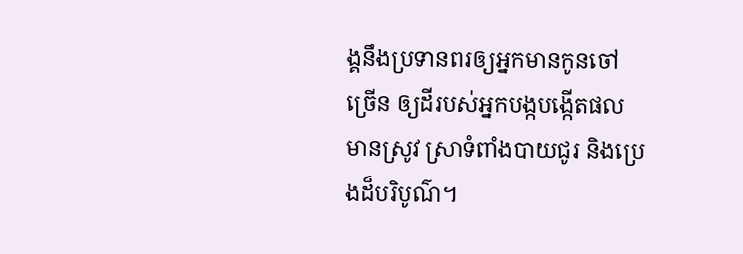ង្គនឹងប្រទានពរឲ្យអ្នកមានកូនចៅច្រើន ឲ្យដីរបស់អ្នកបង្កបង្កើតផល មានស្រូវ ស្រាទំពាំងបាយជូរ និងប្រេងដ៏បរិបូណ៌។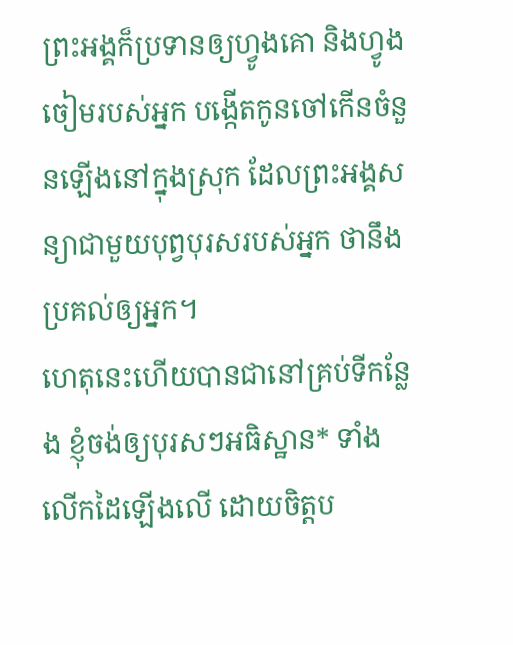ព្រះអង្គក៏ប្រទានឲ្យហ្វូងគោ និងហ្វូងចៀមរបស់អ្នក បង្កើតកូនចៅកើនចំនួនឡើងនៅក្នុងស្រុក ដែលព្រះអង្គសន្យាជាមួយបុព្វបុរសរបស់អ្នក ថានឹងប្រគល់ឲ្យអ្នក។
ហេតុនេះហើយបានជានៅគ្រប់ទីកន្លែង ខ្ញុំចង់ឲ្យបុរសៗអធិស្ឋាន* ទាំងលើកដៃឡើងលើ ដោយចិត្តប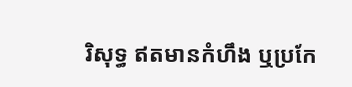រិសុទ្ធ ឥតមានកំហឹង ឬប្រកែ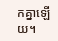កគ្នាឡើយ។